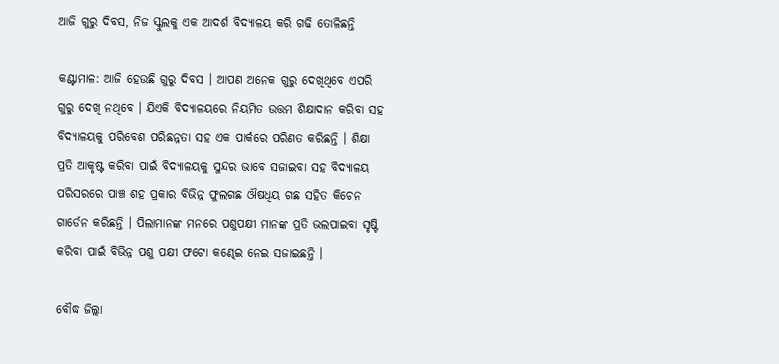ଆଜି ଗୁରୁ ଦିବସ, ନିଜ ସ୍କୁଲକୁ ଏକ ଆଦର୍ଶ ବିଦ୍ୟାଳୟ କରି ଗଢି ତୋଳିଛନ୍ତି

କଣ୍ଟାମାଳ: ଆଜି ହେଉଛି ଗୁରୁ ଦିବସ । ଆପଣ ଅନେକ ଗୁରୁ ଦେଖିଥିବେ ଏପରି ଗୁରୁ ଦେଖି ନଥିବେ । ଯିଏକି ବିଦ୍ୟାଳୟରେ ନିୟମିତ ଉତ୍ତମ ଶିକ୍ଷାଦାନ କରିବା ସହ ବିଦ୍ୟାଳୟକୁ ପରିବେଶ ପରିଛନ୍ନତା ସହ ଏକ ପାର୍କରେ ପରିଣତ କରିଛନ୍ତି । ଶିକ୍ଷା ପ୍ରତି ଆକୃଷ୍ଟ କରିବା ପାଇଁ ବିଦ୍ୟାଳୟକୁ ସୁନ୍ଦର ଭାବେ ସଜାଇବା ସହ ବିଦ୍ୟାଳୟ ପରିସରରେ ପାଞ୍ଚ ଶହ ପ୍ରକାର ବିଭିନ୍ନ ଫୁଲଗଛ ଔଷଧିୟ ଗଛ ସହିତ କିଚେନ ଗାର୍ଡେନ କରିଛନ୍ତି । ପିଲାମାନଙ୍କ ମନରେ ପଶୁପକ୍ଷୀ ମାନଙ୍କ ପ୍ରତି ଭଲପାଇବା ସୃଷ୍ଟି କରିବା ପାଇଁ ବିଭିନ୍ନ ପଶୁ ପକ୍ଷୀ ଫଟୋ କଣ୍ଢେଇ ନେଇ ସଜାଇଛନ୍ତି ।

ବୌଦ୍ଧ ଜିଲ୍ଲା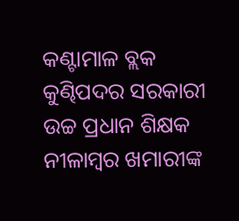କଣ୍ଟାମାଳ ବ୍ଲକ କୁଣ୍ଢିପଦର ସରକାରୀ ଉଚ୍ଚ ପ୍ରଧାନ ଶିକ୍ଷକ ନୀଳାମ୍ବର ଖମାରୀଙ୍କ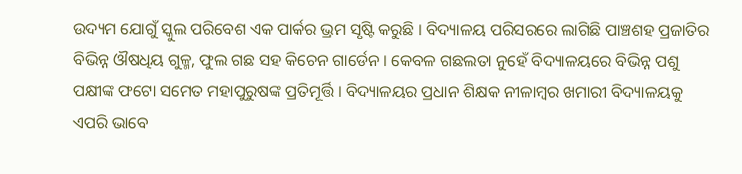ଉଦ୍ୟମ ଯୋଗୁଁ ସ୍କୁଲ ପରିବେଶ ଏକ ପାର୍କର ଭ୍ରମ ସୃଷ୍ଟି କରୁଛି । ବିଦ୍ୟାଳୟ ପରିସରରେ ଲାଗିଛି ପାଞ୍ଚଶହ ପ୍ରଜାତିର ବିଭିନ୍ନ ଔଷଧିୟ ଗୁଳ୍ମ, ଫୁଲ ଗଛ ସହ କିଚେନ ଗାର୍ଡେନ । କେବଳ ଗଛଲତା ନୁହେଁ ବିଦ୍ୟାଳୟରେ ବିଭିନ୍ନ ପଶୁ ପକ୍ଷୀଙ୍କ ଫଟୋ ସମେତ ମହାପୁରୁଷଙ୍କ ପ୍ରତିମୂର୍ତ୍ତି । ବିଦ୍ୟାଳୟର ପ୍ରଧାନ ଶିକ୍ଷକ ନୀଳାମ୍ବର ଖମାରୀ ବିଦ୍ୟାଳୟକୁ ଏପରି ଭାବେ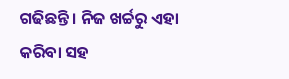ଗଢିଛନ୍ତି । ନିଜ ଖର୍ଚ୍ଚରୁ ଏହା କରିବା ସହ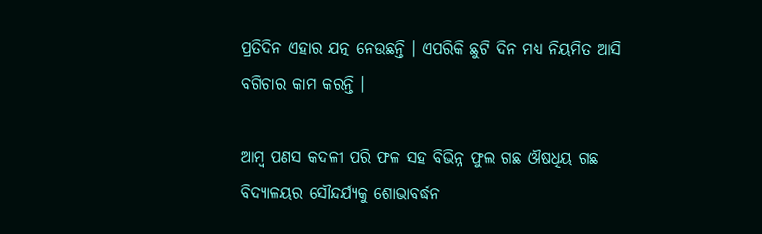ପ୍ରତିଦିନ ଏହାର ଯତ୍ନ ନେଉଛନ୍ତି । ଏପରିକି ଛୁଟି ଦିନ ମଧ୍ୟ ନିୟମିତ ଆସି ବଗିଚାର କାମ କରନ୍ତି ।

ଆମ୍ବ ପଣସ କଦଳୀ ପରି ଫଳ ସହ ବିଭିନ୍ନ ଫୁଲ ଗଛ ଔଷଧିୟ ଗଛ ବିଦ୍ୟାଳୟର ସୌନ୍ଦର୍ଯ୍ୟକୁ ଶୋଭାବର୍ଦ୍ଧନ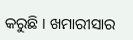କରୁଛି । ଖମାରୀସାର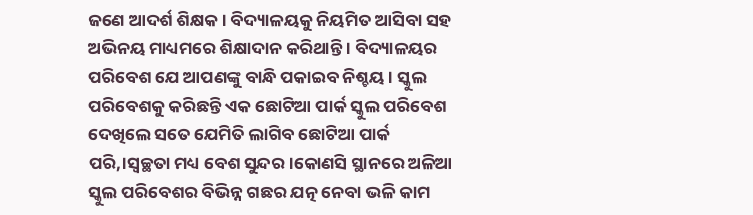ଜଣେ ଆଦର୍ଶ ଶିକ୍ଷକ । ବିଦ୍ୟାଳୟକୁ ନିୟମିତ ଆସିବା ସହ ଅଭିନୟ ମାଧ୍ୟମରେ ଶିକ୍ଷାଦାନ କରିଥାନ୍ତି । ବିଦ୍ୟାଳୟର ପରିବେଶ ଯେ ଆପଣଙ୍କୁ ବାନ୍ଧି ପକାଇବ ନିଶ୍ଚୟ । ସ୍କୁଲ ପରିବେଶକୁ କରିଛନ୍ତି ଏକ ଛୋଟିଆ ପାର୍କ ସ୍କୁଲ ପରିବେଶ ଦେଖିଲେ ସତେ ଯେମିତି ଲାଗିବ ଛୋଟିଆ ପାର୍କ ପରି,।ସ୍ୱଚ୍ଛତା ମଧ୍ୟ ବେଶ ସୁନ୍ଦର।କୋଣସି ସ୍ଥାନରେ ଅଳିଆ ସ୍କୁଲ ପରିବେଶର ବିଭିନ୍ନ ଗଛର ଯତ୍ନ ନେବା ଭଳି କାମ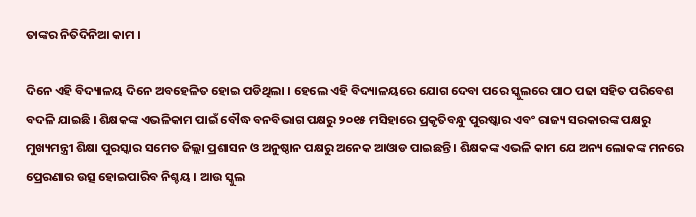ତାଙ୍କର ନିତିଦିନିଆ କାମ ।

ଦିନେ ଏହି ବିଦ୍ୟାଳୟ ଦିନେ ଅବହେଳିତ ହୋଇ ପଡିଥିଲା । ହେଲେ ଏହି ବିଦ୍ୟାଳୟରେ ଯୋଗ ଦେବା ପରେ ସ୍କୁଲରେ ପାଠ ପଢା ସହିତ ପରିବେଶ ବଦଳି ଯାଇଛି । ଶିକ୍ଷକଙ୍କ ଏଭଳିକାମ ପାଇଁ ବୌଦ୍ଧ ବନବିଭାଗ ପକ୍ଷରୁ ୨୦୧୫ ମସିହାରେ ପ୍ରକୃତିବନ୍ଧୁ ପୁରଷ୍କାର ଏବଂ ରାଜ୍ୟ ସରକାରଙ୍କ ପକ୍ଷରୁ ମୁଖ୍ୟମନ୍ତ୍ରୀ ଶିକ୍ଷା ପୁରସ୍କାର ସମେତ ଜିଲ୍ଲା ପ୍ରଶାସନ ଓ ଅନୁଷ୍ଠାନ ପକ୍ଷରୁ ଅନେକ ଆଓାଡ ପାଇଛନ୍ତି । ଶିକ୍ଷକଙ୍କ ଏଭଳି କାମ ଯେ ଅନ୍ୟ ଲୋକଙ୍କ ମନରେ ପ୍ରେରଣାର ଉତ୍ସ ହୋଇପାରିବ ନିଶ୍ଚୟ । ଆଉ ସ୍କୁଲ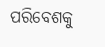ପରିବେଶକୁ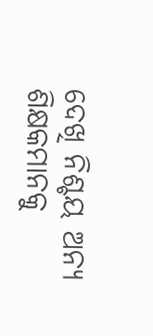ଦେଖି ନିଶ୍ଚୟ ଅନ୍ୟ ଶିକ୍ଷକମାନକୁ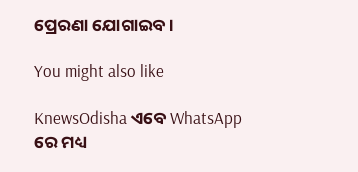ପ୍ରେରଣା ଯୋଗାଇବ ।

You might also like

KnewsOdisha ଏବେ WhatsApp ରେ ମଧ୍ୟ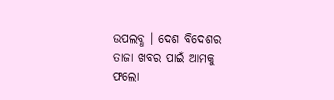ଉପଲବ୍ଧ । ଦେଶ ବିଦେଶର ତାଜା ଖବର ପାଇଁ ଆମକୁ ଫଲୋ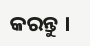କରନ୍ତୁ ।